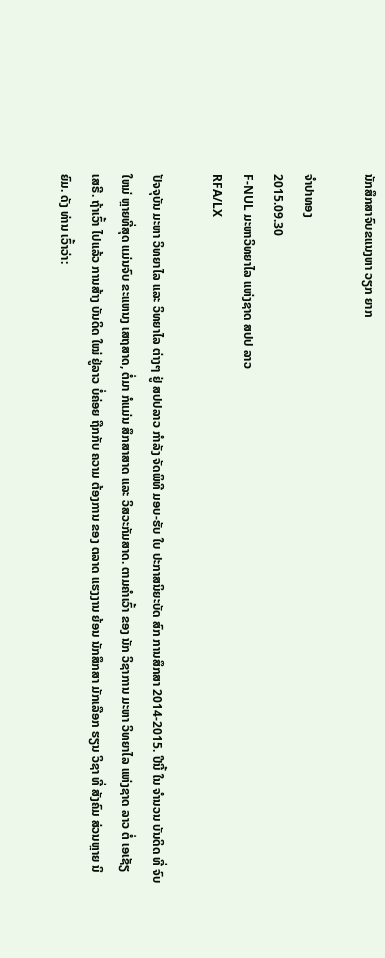ນັກສຶກສາຈົບຂແນງຫາ ວຽກ ຍາກ

ຈໍາປາທອງ
2015.09.30
F-NUL ມະຫາວິທຍາໄລ ແຫ່ງຊາດ ສປປ ລາວ
RFA/LX

ປັຈຈຸບັນ ມະຫາ ວິທຍາໄລ ແລະ ວິທຍາໄລ ຕ່າງໆ ຢູ່ ສປປລາວ ກຳລັງ ຈັດພິທີ ມອບ-ຮັບ ໃບ ປະກາສນິຍະບັດ ສົກ ການສຶກສາ 2014-2015. ປີນີ້ ໃນ ຈຳນວນ ບັນດິດ ທີ່ ຈົບໃຫມ່ ຫຼາຍທີ່ສຸດ ແມ່ນຈົບ ຂະແຫນງ ເສຖສາດ, ຕໍ່ມາ ກໍແມ່ນ ສຶກສາສາດ ແລະ ວິສວະກັມສາດ. ຕາມຄຳເວົ້າ ຂອງ ນັກ ວິຊາການ ມະຫາ ວິທຍາໄລ ແຫ່ງຊາດ ລາວ ຕໍ່ ເອເຊັຽ ເສຣີ. ຖ້າເວົ້າ ໄປແລ້ວ ການສ້າງ ບັນດິດ ໃໝ່ ຢູ່ລາວ ບໍ່ຄ່ອຍ ຖືກກັບ ຄວາມ ຕ້ອງການ ຂອງ ຕລາດ ແຮງງານ ຍ້ອນ ນັກສຶກສາ ມັກເລືອກ ຮຽນ ວິຊາ ທີ່ ສັງຄົມ ສ່ວນຫຼາຍ ນິຍົມ. ດັງ ທ່ານ ເວົ້າວ່າ: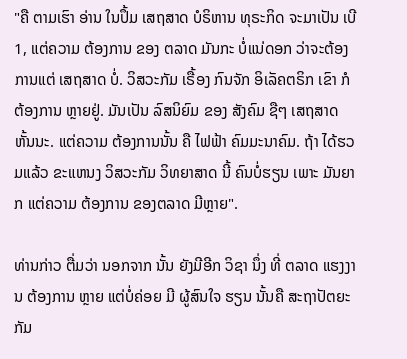"ຄື ຕາມເຮົາ ອ່ານ ໃນປຶ້ມ ເສຖສາດ ບໍຣິຫານ ທຸຣະກິດ ຈະມາເປັນ ເບີ 1, ແຕ່ຄວາມ ຕ້ອງການ ຂອງ ຕລາດ ມັນກະ ບໍ່ແນ່ດອກ ວ່າຈະຕ້ອງ ການແຕ່ ເສຖສາດ ບໍ່. ວິສວະກັມ ເຣື້ອງ ກົນຈັກ ອິເລັຄຕຣິກ ເຂົາ ກໍຕ້ອງການ ຫຼາຍຢູ່. ມັນເປັນ ລົສນິຍົມ ຂອງ ສັງຄົມ ຊືໆ ເສຖສາດ ຫັ້ນນະ. ແຕ່ຄວາມ ຕ້ອງການນັ້ນ ຄື ໄຟຟ້າ ຄົມມະນາຄົມ. ຖ້າ ໄດ້ຮວມແລ້ວ ຂະແຫນງ ວິສວະກັມ ວິທຍາສາດ ນີ້ ຄົນບໍ່ຮຽນ ເພາະ ມັນຍາກ ແຕ່ຄວາມ ຕ້ອງການ ຂອງຕລາດ ມີຫຼາຍ".

ທ່ານກ່າວ ຕື່ມວ່າ ນອກຈາກ ນັ້ນ ຍັງມີອີກ ວິຊາ ນຶ່ງ ທີ່ ຕລາດ ແຮງງານ ຕ້ອງການ ຫຼາຍ ແຕ່ບໍ່ຄ່ອຍ ມີ ຜູ້ສົນໃຈ ຮຽນ ນັ້ນຄື ສະຖາປັຕຍະກັມ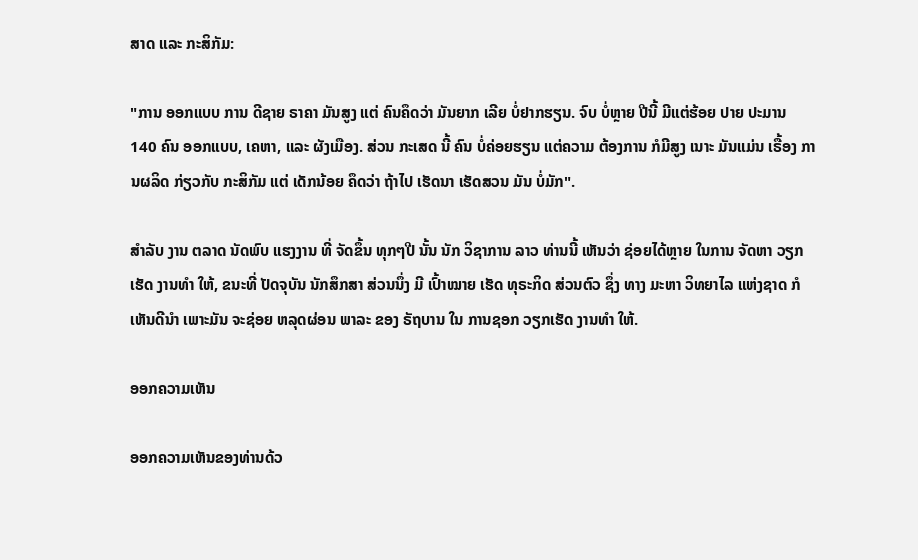ສາດ ແລະ ກະສິກັມ:

"ການ ອອກແບບ ການ ດີຊາຍ ຣາຄາ ມັນສູງ ແຕ່ ຄົນຄຶດວ່າ ມັນຍາກ ເລີຍ ບໍ່ຢາກຮຽນ. ຈົບ ບໍ່ຫຼາຍ ປີນີ້ ມີແຕ່ຮ້ອຍ ປາຍ ປະມານ 140 ຄົນ ອອກແບບ, ເຄຫາ, ແລະ ຜັງເມືອງ. ສ່ວນ ກະເສດ ນີ້ ຄົນ ບໍ່ຄ່ອຍຮຽນ ແຕ່ຄວາມ ຕ້ອງການ ກໍມີສູງ ເນາະ ມັນແມ່ນ ເຣື້ອງ ການຜລິດ ກ່ຽວກັບ ກະສິກັມ ແຕ່ ເດັກນ້ອຍ ຄຶດວ່າ ຖ້າໄປ ເຮັດນາ ເຮັດສວນ ມັນ ບໍ່ມັກ".

ສຳລັບ ງານ ຕລາດ ນັດພົບ ແຮງງານ ທີ່ ຈັດຂຶ້ນ ທຸກໆປີ ນັ້ນ ນັກ ວິຊາການ ລາວ ທ່ານນີ້ ເຫັນວ່າ ຊ່ອຍໄດ້ຫຼາຍ ໃນການ ຈັດຫາ ວຽກເຮັດ ງານທຳ ໃຫ້, ຂນະທີ່ ປັດຈຸບັນ ນັກສຶກສາ ສ່ວນນຶ່ງ ມີ ເປົ້າໝາຍ ເຮັດ ທຸຣະກິດ ສ່ວນຕົວ ຊຶ່ງ ທາງ ມະຫາ ວິທຍາໄລ ແຫ່ງຊາດ ກໍ ເຫັນດີນຳ ເພາະມັນ ຈະຊ່ອຍ ຫລຸດຜ່ອນ ພາລະ ຂອງ ຣັຖບານ ໃນ ການຊອກ ວຽກເຮັດ ງານທຳ ໃຫ້.

ອອກຄວາມເຫັນ

ອອກຄວາມເຫັນຂອງທ່ານດ້ວ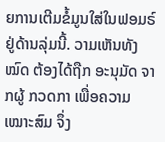ຍການເຕີມຂໍ້ມູນໃສ່ໃນຟອມຣ໌ຢູ່ດ້ານລຸ່ມນີ້. ວາມເຫັນທັງໝົດ ຕ້ອງໄດ້ຖືກ ອະນຸມັດ ຈາກຜູ້ ກວດກາ ເພື່ອຄວາມເໝາະສົມ ຈຶ່ງ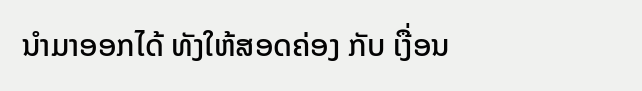ນໍາມາອອກໄດ້ ທັງໃຫ້ສອດຄ່ອງ ກັບ ເງື່ອນ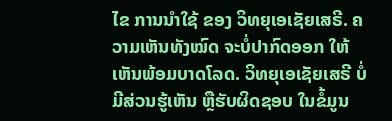ໄຂ ການນຳໃຊ້ ຂອງ ວິທຍຸເອເຊັຍເສຣີ. ຄວາມເຫັນທັງໝົດ ຈະບໍ່ປາກົດອອກ ໃຫ້ເຫັນພ້ອມບາດໂລດ. ວິທຍຸເອເຊັຍເສຣີ ບໍ່ມີສ່ວນຮູ້ເຫັນ ຫຼືຮັບຜິດຊອບ ໃນຂໍ້ມູນ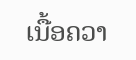ເນື້ອຄວາ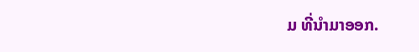ມ ທີ່ນໍາມາອອກ.